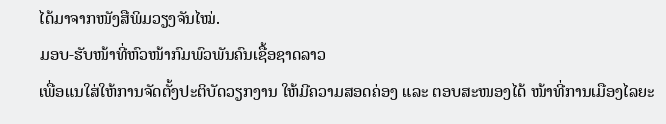ໄດ້ມາຈາກໜັງສືພິມວຽງຈັນໄໝ່.
ມອບ-ຮັບໜ້າທີ່ຫົວໜ້າກົມພົວພັນຄົນເຊື້ອຊາດລາວ
ເພື່ອແນໃສ່ໃຫ້ການຈັດຕັ້ງປະຕິບັດວຽກງານ ໃຫ້ມີຄວາມສອດຄ່ອງ ແລະ ຕອບສະໜອງໄດ້ ໜ້າທີ່ການເມືອງໄລຍະ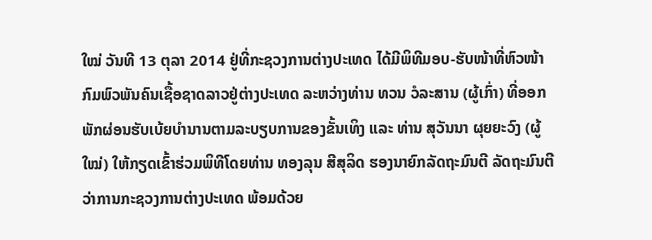ໃໝ່ ວັນທີ 13 ຕຸລາ 2014 ຢູ່ທີ່ກະຊວງການຕ່າງປະເທດ ໄດ້ມີພິທີມອບ-ຮັບໜ້າທີ່ຫົວໜ້າກົມພົວພັນຄົນເຊື້ອຊາດລາວຢູ່ຕ່າງປະເທດ ລະຫວ່າງທ່ານ ທວນ ວໍລະສານ (ຜູ້ເກົ່າ) ທີ່ອອກພັກຜ່ອນຮັບເບ້ຍບຳນານຕາມລະບຽບການຂອງຂັ້ນເທິງ ແລະ ທ່ານ ສຸວັນນາ ຜຸຍຍະວົງ (ຜູ້ໃໝ່) ໃຫ້ກຽດເຂົ້າຮ່ວມພິທີໂດຍທ່ານ ທອງລຸນ ສີສຸລິດ ຮອງນາຍົກລັດຖະມົນຕີ ລັດຖະມົນຕີວ່າການກະຊວງການຕ່າງປະເທດ ພ້ອມດ້ວຍ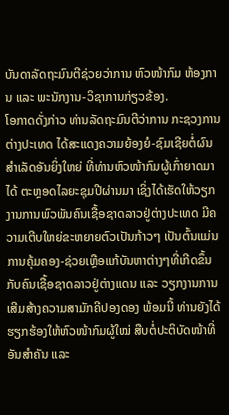ບັນດາລັດຖະມົນຕີຊ່ວຍວ່າການ ຫົວໜ້າກົມ ຫ້ອງການ ແລະ ພະນັກງານ-ວິຊາການກ່ຽວຂ້ອງ.
ໂອກາດດັ່ງກ່າວ ທ່ານລັດຖະມົນຕີວ່າການ ກະຊວງການຕ່າງປະເທດ ໄດ້ສະແດງຄວາມຍ້ອງຍໍ-ຊົມເຊີຍຕໍ່ຜົນສຳເລັດອັນຍິ່ງໃຫຍ່ ທີ່ທ່ານຫົວໜ້າກົມຜູ້ເກົ່າຍາດມາໄດ້ ຕະຫຼອດໄລຍະຊຸມປີຜ່ານມາ ເຊິ່ງໄດ້ເຮັດໃຫ້ວຽກງານການພົວພັນຄົນເຊື້ອຊາດລາວຢູ່ຕ່າງປະເທດ ມີຄວາມເຕີບໃຫຍ່ຂະຫຍາຍຕົວເປັນກ້າວໆ ເປັນຕົ້ນແມ່ນ ການຄຸ້ມຄອງ-ຊ່ວຍເຫຼືອແກ້ບັນຫາຕ່າງໆທີ່ເກີດຂຶ້ນກັບຄົນເຊື້ອຊາດລາວຢູ່ຕ່າງແດນ ແລະ ວຽກງານການເສີມສ້າງຄວາມສາມັກຄີປອງດອງ ພ້ອມນີ້ ທ່ານຍັງໄດ້ຮຽກຮ້ອງໃຫ້ຫົວໜ້າກົມຜູ້ໃໝ່ ສືບຕໍ່ປະຕິບັດໜ້າທີ່ອັນສຳຄັນ ແລະ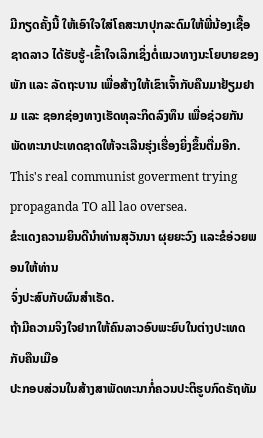ມີກຽດຄັ້ງນີ້ ໃຫ້ເອົາໃຈໃສ່ໂຄສະນາປຸກລະດົມໃຫ້ພີ່ນ້ອງເຊື້ອຊາດລາວ ໄດ້ຮັບຮູ້-ເຂົ້າໃຈເລິກເຊິ່ງຕໍ່ແນວທາງນະໂຍບາຍຂອງພັກ ແລະ ລັດຖະບານ ເພື່ອສ້າງໃຫ້ເຂົາເຈົ້າກັບຄືນມາຢ້ຽມຢາມ ແລະ ຊອກຊ່ອງທາງເຮັດທຸລະກິດລົງທຶນ ເພື່ອຊ່ວຍກັນພັດທະນາປະເທດຊາດໃຫ້ຈະເລີນຮຸ່ງເຮື່ອງຍິ່ງຂຶ້ນຕື່ມອີກ.
This's real communist goverment trying propaganda TO all lao oversea.
ຂໍະແດງຄວາມຍິນດີນຳທ່ານສຸວັນນາ ຜຸຍຍະວົງ ແລະຂໍອ່ວຍພອນໃຫ້ທ່ານ
ຈົ່ງປະສົບກັບຜົນສຳເຣັດ.
ຖ້າມີຄວາມຈິງໃຈຢາກໃຫ້ຄົນລາວອົບພະຍົບໃນຕ່າງປະເທດກັບຄືນເມືອ
ປະກອບສ່ວນໃນສ້າງສາພັດທະນາກໍ່ຄວນປະຕິຮູບກົດຣັຖທັມ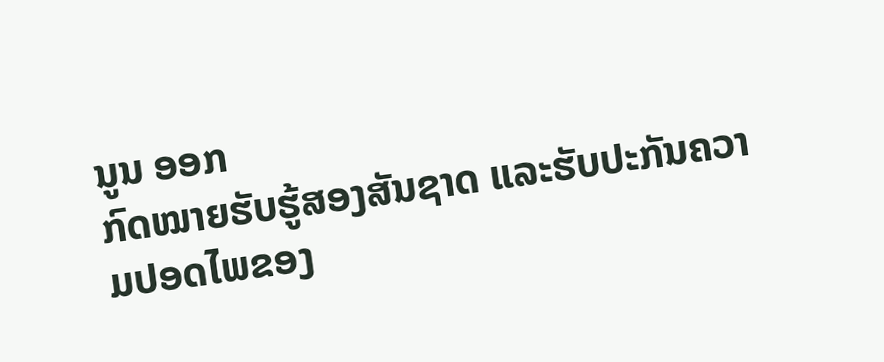ນູນ ອອກ
ກົດໝາຍຮັບຮູ້ສອງສັນຊາດ ແລະຮັບປະກັນຄວາມປອດໄພຂອງ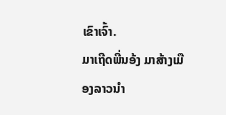ເຂົາເຈົ້າ.
ມາເຖີດພີ່ນອ້ງ ມາສ້າງເມືອງລາວນຳ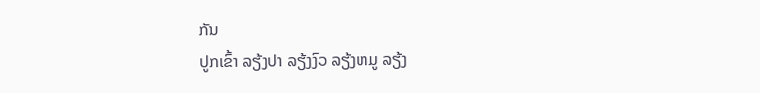ກັນ
ປູກເຂົ້າ ລຽ້ງປາ ລຽ້ງງົວ ລຽ້ງຫມູ ລຽ້ງ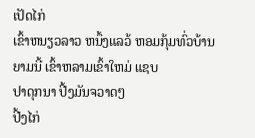ເປັດໄກ່
ເຂົ້າຫນຽວລາວ ຫນຶ້ງແລວ້ ຫອມກຸ້ມທົ່ວບ້ານ
ຍາມນີ້ ເຂົ້າຫລາມເຂົ້າໃຫມ່ ແຊບ
ປາດຸກນາ ປີ້ງມັນຈວາດໆ
ປີ້ງໄກ່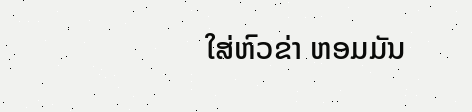ໃສ່ຫົວຂ່າ ຫອມມັນ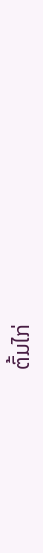ຕົ້ມໄກ່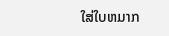ໃສ່ໃບຫມາກ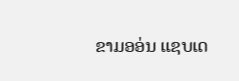ຂາມອອ່ນ ແຊບເດ